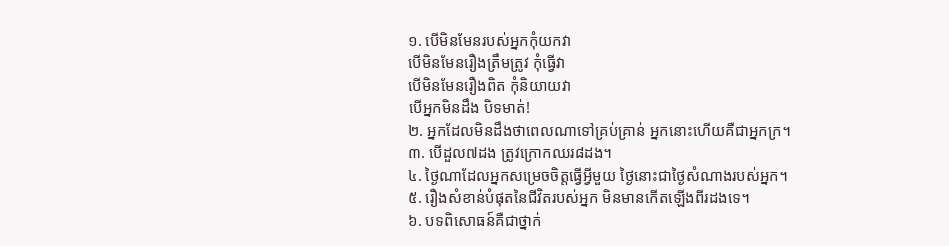១. បើមិនមែនរបស់អ្នកកុំយកវា
បើមិនមែនរឿងត្រឹមត្រូវ កុំធ្វើវា
បើមិនមែនរឿងពិត កុំនិយាយវា
បើអ្នកមិនដឹង បិទមាត់!
២. អ្នកដែលមិនដឹងថាពេលណាទៅគ្រប់គ្រាន់ អ្នកនោះហើយគឺជាអ្នកក្រ។
៣. បើដួល៧ដង ត្រូវក្រោកឈរ៨ដង។
៤. ថ្ងៃណាដែលអ្នកសម្រេចចិត្តធ្វើអ្វីមួយ ថ្ងៃនោះជាថ្ងៃសំណាងរបស់អ្នក។
៥. រឿងសំខាន់បំផុតនៃជីវិតរបស់អ្នក មិនមានកើតឡើងពីរដងទេ។
៦. បទពិសោធន៍គឺជាថ្នាក់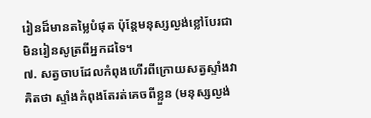រៀនដ៏មានតម្លៃបំផុត ប៉ុន្តែមនុស្សល្ងង់ខ្លៅបែរជាមិនរៀនសូត្រពីអ្នកដទៃ។
៧. សត្វចាបដែលកំពុងហើរពីក្រោយសត្វស្ទាំងវាគិតថា ស្ទាំងកំពុងតែរត់គេចពីខ្លួន (មនុស្សល្ងង់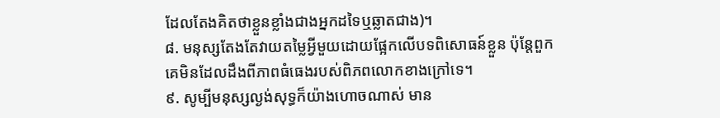ដែលតែងគិតថាខ្លួនខ្លាំងជាងអ្នកដទៃឬឆ្លាតជាង)។
៨. មនុស្សតែងតែវាយតម្លៃអ្វីមួយដោយផ្អែកលើបទពិសោធន៍ខ្លួន ប៉ុន្តែពួកគេមិនដែលដឹងពីភាពធំធេងរបស់ពិភពលោកខាងក្រៅទេ។
៩. សូម្បីមនុស្សល្ងង់សុទ្ធក៏យ៉ាងហោចណាស់ មាន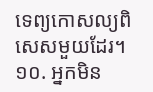ទេព្យកោសល្យពិសេសមួយដែរ។
១០. អ្នកមិន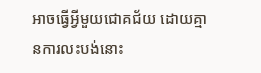អាចធ្វើអ្វីមួយជោគជ័យ ដោយគ្មានការលះបង់នោះ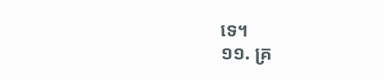ទេ។
១១. គ្រ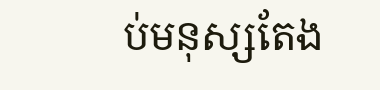ប់មនុស្សតែង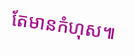តែមានកំហុស៕